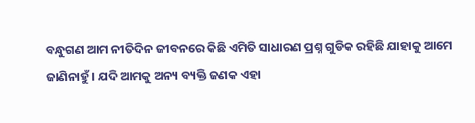ବନ୍ଧୁଗଣ ଆମ ନୀତିଦିନ ଜୀବନରେ କିଛି ଏମିତି ସାଧାରଣ ପ୍ରଶ୍ନ ଗୁଡିକ ରହିଛି ଯାହାକୁ ଆମେ ଜାଣିନାହୁଁ । ଯଦି ଆମକୁ ଅନ୍ୟ ବ୍ୟକ୍ତି ଜଣକ ଏହା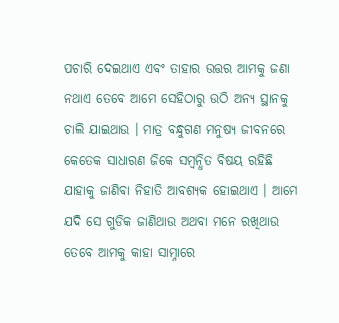ପଚାରି ଦେଇଥାଏ ଏବଂ ତାହାର ଉତ୍ତର ଆମକୁ ଜଣା ନଥାଏ ତେବେ ଆମେ ସେହିଠାରୁ ଉଠି ଅନ୍ୟ ସ୍ଥାନକୁ ଚାଲି ଯାଇଥାଉ । ମାତ୍ର ବନ୍ଧୁଗଣ ମନୁଷ୍ୟ ଜୀବନରେ କେତେକ ସାଧାରଣ ଜିକେ ସମ୍ବନ୍ଧିତ ବିଷୟ ରହିଛି ଯାହାକୁ ଜାଣିବା ନିହାତି ଆବଶ୍ୟକ ହୋଇଥାଏ । ଆମେ ଯଦି ସେ ଗୁଡିକ ଜାଣିଥାଉ ଅଥବା ମନେ ରଖିଥାଉ ତେବେ ଆମକୁ କାହା ସାମ୍ନାରେ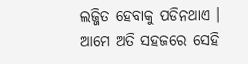ଲଜ୍ଜିତ ହେବାକୁ ପଡିନଥାଏ ।
ଆମେ ଅତି ସହଜରେ ସେହି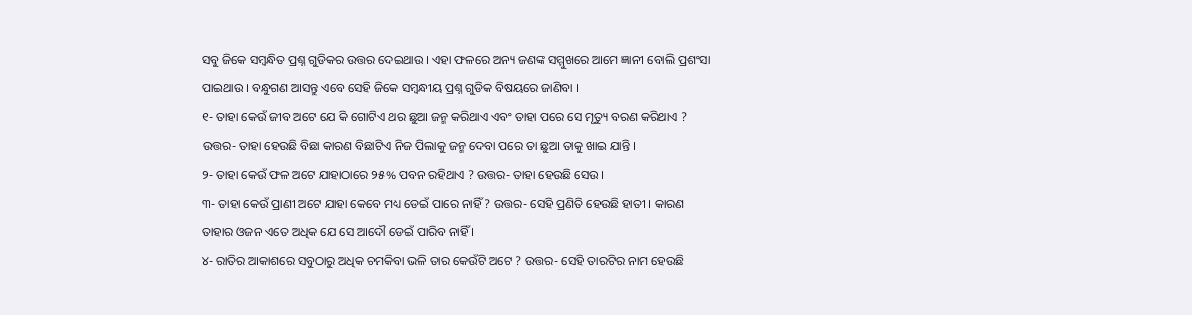ସବୁ ଜିକେ ସମ୍ବନ୍ଧିତ ପ୍ରଶ୍ନ ଗୁଡିକର ଉତ୍ତର ଦେଇଥାଉ । ଏହା ଫଳରେ ଅନ୍ୟ ଜଣଙ୍କ ସମ୍ମୁଖରେ ଆମେ ଜ୍ଞାନୀ ବୋଲି ପ୍ରଶଂସା ପାଇଥାଉ । ବନ୍ଧୁଗଣ ଆସନ୍ତୁ ଏବେ ସେହି ଜିକେ ସମ୍ବନ୍ଧୀୟ ପ୍ରଶ୍ନ ଗୁଡିକ ବିଷୟରେ ଜାଣିବା ।
୧- ତାହା କେଉଁ ଜୀବ ଅଟେ ଯେ କି ଗୋଟିଏ ଥର ଛୁଆ ଜନ୍ମ କରିଥାଏ ଏବଂ ତାହା ପରେ ସେ ମୃତ୍ୟୁ ବରଣ କରିଥାଏ ?
ଉତ୍ତର- ତାହା ହେଉଛି ବିଛା କାରଣ ବିଛାଟିଏ ନିଜ ପିଲାକୁ ଜନ୍ମ ଦେବା ପରେ ତା ଛୁଆ ତାକୁ ଖାଇ ଯାନ୍ତି ।
୨- ତାହା କେଉଁ ଫଳ ଅଟେ ଯାହାଠାରେ ୨୫% ପବନ ରହିଥାଏ ? ଉତ୍ତର- ତାହା ହେଉଛି ସେଉ ।
୩- ତାହା କେଉଁ ପ୍ରାଣୀ ଅଟେ ଯାହା କେବେ ମଧ୍ୟ ଡେଇଁ ପାରେ ନାହିଁ ? ଉତ୍ତର- ସେହି ପ୍ରଣିତି ହେଉଛି ହାତୀ । କାରଣ ତାହାର ଓଜନ ଏତେ ଅଧିକ ଯେ ସେ ଆଦୌ ଡେଇଁ ପାରିବ ନାହିଁ ।
୪- ରାତିର ଆକାଶରେ ସବୁଠାରୁ ଅଧିକ ଚମକିବା ଭଳି ତାର କେଉଁଟି ଅଟେ ? ଉତ୍ତର- ସେହି ତାରଟିର ନାମ ହେଉଛି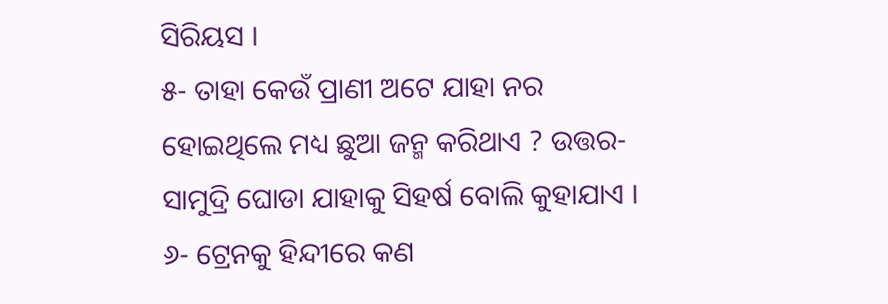ସିରିୟସ ।
୫- ତାହା କେଉଁ ପ୍ରାଣୀ ଅଟେ ଯାହା ନର ହୋଇଥିଲେ ମଧ୍ୟ ଛୁଆ ଜନ୍ମ କରିଥାଏ ? ଉତ୍ତର- ସାମୁଦ୍ରି ଘୋଡା ଯାହାକୁ ସିହର୍ଷ ବୋଲି କୁହାଯାଏ ।
୬- ଟ୍ରେନକୁ ହିନ୍ଦୀରେ କଣ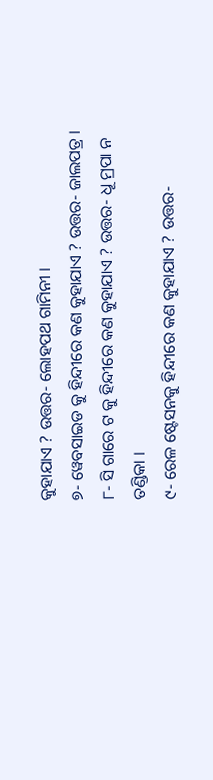କୁହାଯାଏ ? ଉତ୍ତର- ଲୋହପଥ ଗାମିନୀ ।
୭- ୱେବସାଇଡ କୁ ହିନ୍ଦୀରେ କଣ କୁହାଯାଏ ? ଉତ୍ତର- ଜାଲପତ୍ର ।
୮- ସି ଗାରେ ଟ କୁ ହିନ୍ଦୀରେ କଣ କୁହାଯାଏ ? ଉତ୍ତର- ଧୂ ମ୍ରପା ନ ତଣ୍ଡିକା ।
୯- ରେଳ ଷ୍ଟେସନକୁ ହିନ୍ଦୀରେ କଣ କୁହାଯାଏ ? ଉତ୍ତର-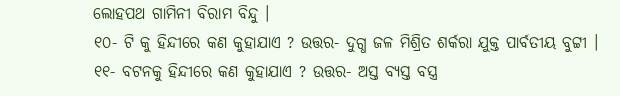ଲୋହପଥ ଗାମିନୀ ବିରାମ ବିନ୍ଦୁ ।
୧୦- ଟି କୁ ହିନ୍ଦୀରେ କଣ କୁହାଯାଏ ? ଉତ୍ତର- ଦୁଗ୍ଧ ଜଳ ମିଶ୍ରିତ ଶର୍କରା ଯୁକ୍ତ ପାର୍ବତୀୟ ବୁଟ୍ଟୀ ।
୧୧- ବଟନକୁ ହିନ୍ଦୀରେ କଣ କୁହାଯାଏ ? ଉତ୍ତର- ଅସ୍ତ ବ୍ୟସ୍ତ ବସ୍ତ୍ର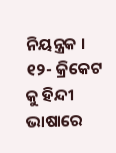ନିୟନ୍ତ୍ରକ ।
୧୨- କ୍ରିକେଟ କୁ ହିନ୍ଦୀ ଭାଷାରେ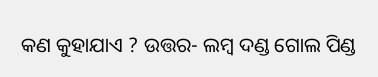କଣ କୁହାଯାଏ ? ଉତ୍ତର- ଲମ୍ବ ଦଣ୍ଡ ଗୋଲ ପିଣ୍ଡ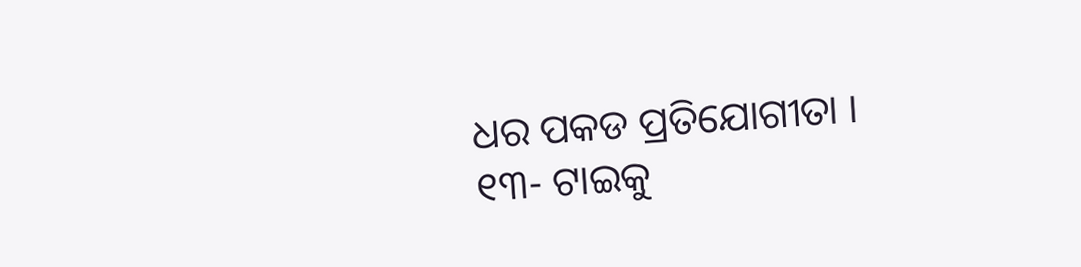ଧର ପକଡ ପ୍ରତିଯୋଗୀତା ।
୧୩- ଟାଇକୁ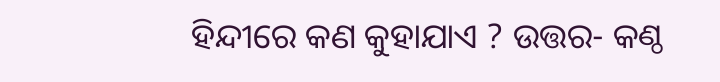ହିନ୍ଦୀରେ କଣ କୁହାଯାଏ ? ଉତ୍ତର- କଣ୍ଠ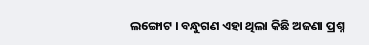ଲଙ୍ଗୋଟ । ବନ୍ଧୁଗଣ ଏହା ଥିଲା କିଛି ଅଜଣା ପ୍ରଶ୍ନ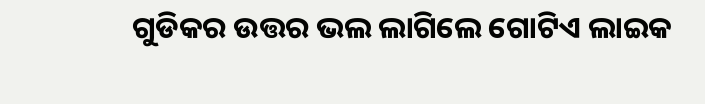ଗୁଡିକର ଉତ୍ତର ଭଲ ଲାଗିଲେ ଗୋଟିଏ ଲାଇକ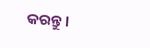କରନ୍ତୁ ।